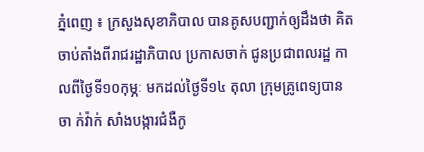ភ្នំពេញ ៖ ក្រសួងសុខាភិបាល បានគូសបញ្ជាក់ឲ្យដឹងថា គិតចាប់តាំងពីរាជរដ្ឋាភិបាល ប្រកាសចាក់ ជូនប្រជាពលរដ្ឋ កាលពីថ្ងៃទី១០កុម្ភៈ មកដល់ថ្ងៃទី១៤ តុលា ក្រុមគ្រូពេទ្យបានចា ក់វ៉ាក់ សាំងបង្ការជំងឺកូ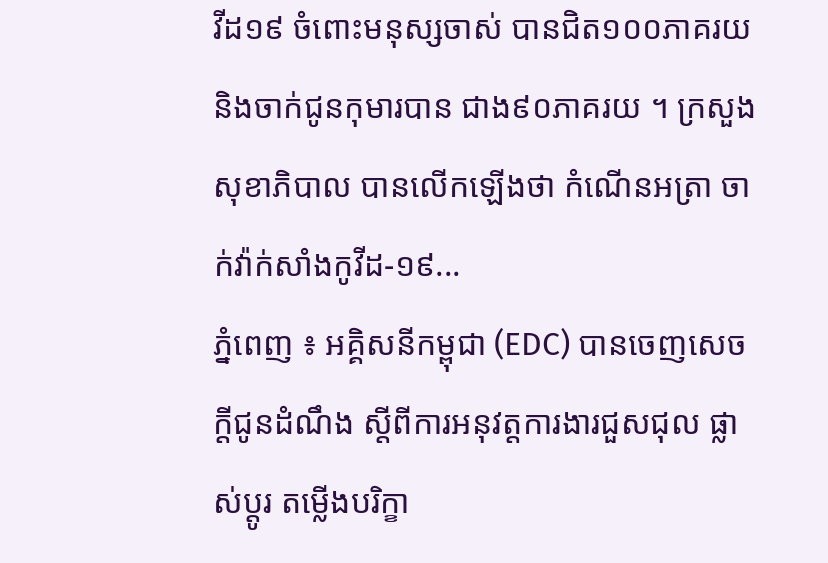វីដ១៩ ចំពោះមនុស្សចាស់ បានជិត១០០ភាគរយ និងចាក់ជូនកុមារបាន ជាង៩០ភាគរយ ។ ក្រសួងសុខាភិបាល បានលើកឡើងថា កំណើនអត្រា ចាក់វ៉ាក់សាំងកូវីដ-១៩...
ភ្នំពេញ ៖ អគ្គិសនីកម្ពុជា (EDC) បានចេញសេចក្តីជូនដំណឹង ស្តីពីការអនុវត្តការងារជួសជុល ផ្លាស់ប្តូរ តម្លើងបរិក្ខា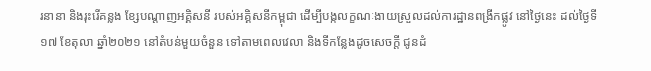រនានា និងរុះរើគន្លង ខ្សែបណ្តាញអគ្គិសនី របស់អគ្គិសនីកម្ពុជា ដើម្បីបង្កលក្ខណៈងាយស្រួលដល់ការដ្ឋានពង្រីកផ្លូវ នៅថ្ងៃនេះ ដល់ថ្ងៃទី១៧ ខែតុលា ឆ្នាំ២០២១ នៅតំបន់មួយចំនួន ទៅតាមពេលវេលា និងទីកន្លែងដូចសេចក្តី ជូនដំ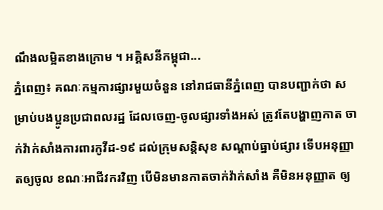ណឹងលម្អិតខាងក្រោម ។ អគ្គិសនីកម្ពុជា...
ភ្នំពេញ៖ គណៈកម្មការផ្សារមួយចំនួន នៅរាជធានីភ្នំពេញ បានបញ្ជាក់ថា សម្រាប់បងប្អូនប្រជាពលរដ្ឋ ដែលចេញ-ចូលផ្សារទាំងអស់ ត្រូវតែបង្ហាញកាត ចាក់វ៉ាក់សាំងការពារកូវីដ-១៩ ដល់ក្រុមសន្តិសុខ សណ្តាប់ធ្នាប់ផ្សារ ទើបអនុញ្ញាតឲ្យចូល ខណៈអាជីវករវិញ បើមិនមានកាតចាក់វ៉ាក់សាំង គឺមិនអនុញ្ញាត ឲ្យ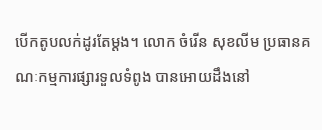បើកតូបលក់ដូរតែម្តង។ លោក ចំរើន សុខលីម ប្រធានគណៈកម្មការផ្សារទួលទំពូង បានអោយដឹងនៅ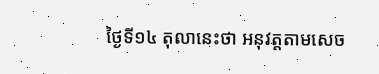ថ្ងៃទី១៤ តុលានេះថា អនុវត្តតាមសេច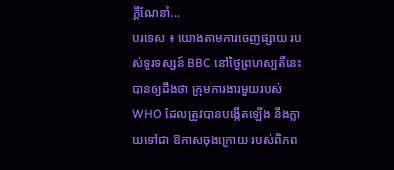ក្ដីណែនាំ...
បរទេស ៖ យោងតាមការចេញផ្សាយ របស់ទូរទស្សន៍ BBC នៅថ្ងៃព្រហស្បតិ៍នេះ បានឲ្យដឹងថា ក្រុមការងារមួយរបស់ WHO ដែលត្រូវបានបង្កើតឡើង នឹងក្លាយទៅជា ឱកាសចុងក្រោយ របស់ពិភព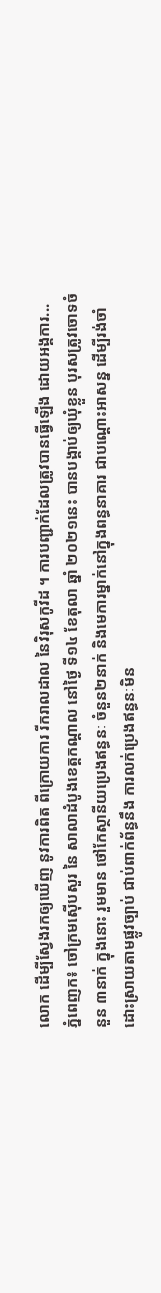លោក ដើម្បីស្វែងរកឲ្យឃើញ នូវការពិត ពីក្រោយការ រីករាលដាល នៃវិរុសកូវីដ ។ ការបញ្ជាក់ដែលត្រូវបានធ្វើឡើង ដោយអង្គការ...
ភ្នំពេញក៖ ចៅក្រមស៊ើបសួរ នៃ សាលាដំបូងខេត្តកណ្តាល នៅថ្ងៃ ទី១៤ ខែតុលា ឆ្នាំ ២០២១នេះ បានបង្គាប់ឲ្យឃុំខ្លួន បុរសត្រូវចោទចំនួន ៣នាក់ ក្នុងនោះ រួមមាន ថៅកែស្ថានីយប្រេងឥន្ធនៈ ចំនួន២នាក់ និងមេការម្នាក់នៅក្នុងពន្ធនាគារ ជាបណ្ដោះអាសន្ន ដើម្បីរង់ចាំ ដោះស្រាយតាមផ្លូវច្បាប់ ជាប់ពាក់ព័ន្ធនឹង ការលក់ប្រេងឥន្ធនៈមិន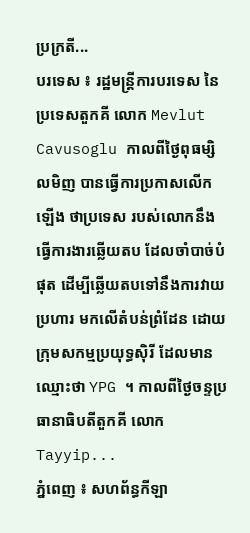ប្រក្រតី...
បរទេស ៖ រដ្ឋមន្ត្រីការបរទេស នៃ ប្រទេសតួកគី លោក Mevlut Cavusoglu កាលពីថ្ងៃពុធម្សិលមិញ បានធ្វើការប្រកាសលើកឡើង ថាប្រទេស របស់លោកនឹងធ្វើការងារឆ្លើយតប ដែលចាំបាច់បំផុត ដើម្បីឆ្លើយតបទៅនឹងការវាយប្រហារ មកលើតំបន់ព្រំដែន ដោយក្រុមសកម្មប្រយុទ្ធស៊ិរី ដែលមានឈ្មោះថា YPG ។ កាលពីថ្ងៃចន្ទប្រធានាធិបតីតួកគី លោក Tayyip...
ភ្នំពេញ ៖ សហព័ន្ធកីឡា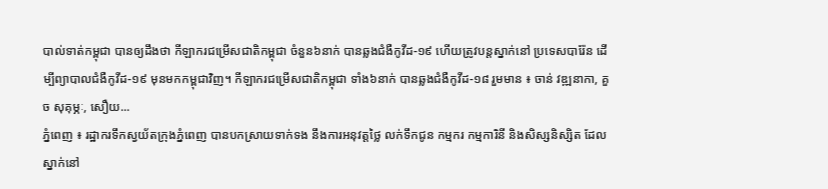បាល់ទាត់កម្ពុជា បានឲ្យដឹងថា កីឡាករជម្រើសជាតិកម្ពុជា ចំនួន៦នាក់ បានឆ្លងជំងឺកូវីដ-១៩ ហើយត្រូវបន្ដស្នាក់នៅ ប្រទេសបារ៉ែន ដើម្បីព្យាបាលជំងឺកូវីដ-១៩ មុនមកកម្ពុជាវិញ។ កីឡាករជម្រើសជាតិកម្ពុជា ទាំង៦នាក់ បានឆ្លងជំងឺកូវីដ-១៨ រួមមាន ៖ ចាន់ វឌ្ឍនាកា, គួច សុគុម្ភៈ, សឿយ...
ភ្នំពេញ ៖ រដ្ឋាករទឹកស្វយ័តក្រុងភ្នំពេញ បានបកស្រាយទាក់ទង នឹងការអនុវត្តថ្លៃ លក់ទឹកជូន កម្មករ កម្មការិនី និងសិស្សនិស្សិត ដែលស្នាក់នៅ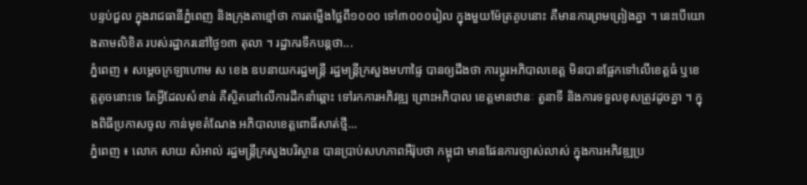បន្ទប់ជួល ក្នុងរាជធានីភ្នំពេញ និងក្រុងតាខ្មៅថា ការតម្លើងថ្លៃពី១០០០ ទៅ៣០០០រៀល ក្នុងមួយម៉ែត្រគូបនោះ គឺមានការព្រមព្រៀងគ្នា ។ នេះបើយោងតាមលិខិត របស់រដ្ឋាករនៅថ្ងៃ១៣ តុលា ។ រដ្ឋាករទឹកបន្តថា...
ភ្នំពេញ ៖ សម្ដេចក្រឡាហោម ស ខេង ឧបនាយករដ្ឋមន្ដ្រី រដ្ឋមន្ដ្រីក្រសួងមហាផ្ទៃ បានឲ្យដឹងថា ការប្តូរអភិបាលខេត្ត មិនបានផ្អែកទៅលើខេត្តធំ ឬខេត្តតូចនោះទេ តែអ្វីដែលសំខាន់ គឺស្ថិតនៅលើការដឹកនាំឆ្ពោះ ទៅរកការអភិវឌ្ឍ ព្រោះអភិបាល ខេត្តមានឋានៈ តួនាទី និងការទទួលខុសត្រូវដូចគ្នា ។ ក្នុងពិធីប្រកាសចូល កាន់មុខតំណែង អភិបាលខេត្តពោធិ៍សាត់ថ្មី...
ភ្នំពេញ ៖ លោក សាយ សំអាល់ រដ្ឋមន្រ្តីក្រសួងបរិស្ថាន បានប្រាប់សហភាពអឺរ៉ុបថា កម្ពុជា មានផែនការច្បាស់លាស់ ក្នុងការអភិវឌ្ឍប្រ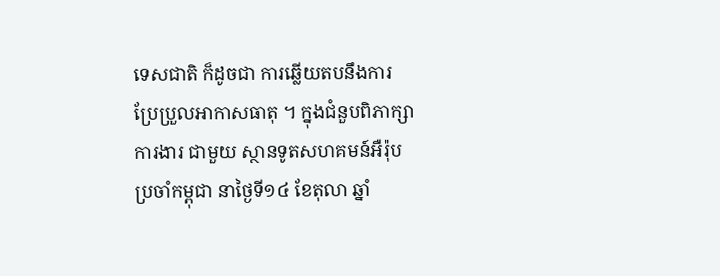ទេសជាតិ ក៏ដូចជា ការឆ្លើយតបនឹងការ ប្រែប្រួលអាកាសធាតុ ។ ក្នុងជំនួបពិភាក្សាការងារ ជាមួយ ស្ថានទូតសហគមន៍អឺរ៉ុប ប្រចាំកម្ពុជា នាថ្ងៃទី១៤ ខែតុលា ឆ្នាំ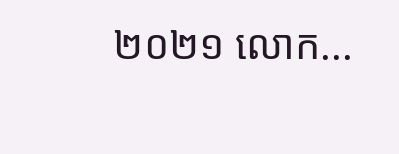២០២១ លោក...